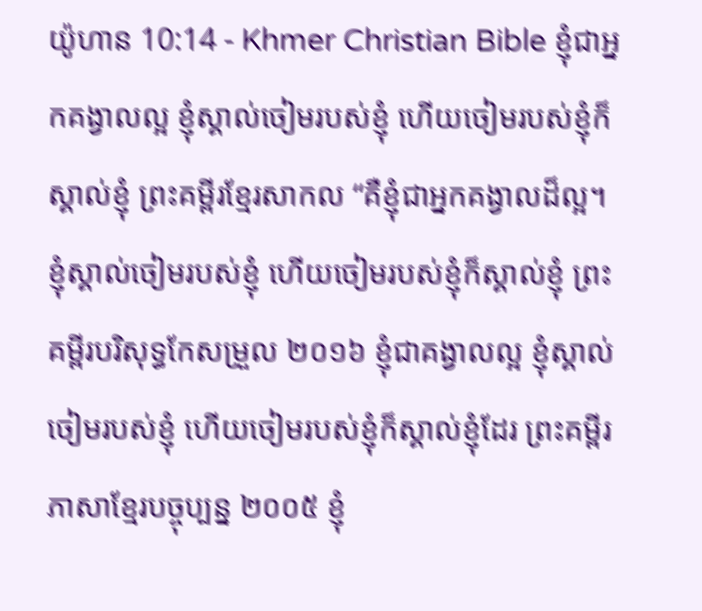យ៉ូហាន 10:14 - Khmer Christian Bible ខ្ញុំជាអ្នកគង្វាលល្អ ខ្ញុំស្គាល់ចៀមរបស់ខ្ញុំ ហើយចៀមរបស់ខ្ញុំក៏ស្គាល់ខ្ញុំ ព្រះគម្ពីរខ្មែរសាកល “គឺខ្ញុំជាអ្នកគង្វាលដ៏ល្អ។ ខ្ញុំស្គាល់ចៀមរបស់ខ្ញុំ ហើយចៀមរបស់ខ្ញុំក៏ស្គាល់ខ្ញុំ ព្រះគម្ពីរបរិសុទ្ធកែសម្រួល ២០១៦ ខ្ញុំជាគង្វាលល្អ ខ្ញុំស្គាល់ចៀមរបស់ខ្ញុំ ហើយចៀមរបស់ខ្ញុំក៏ស្គាល់ខ្ញុំដែរ ព្រះគម្ពីរភាសាខ្មែរបច្ចុប្បន្ន ២០០៥ ខ្ញុំ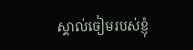ស្គាល់ចៀមរបស់ខ្ញុំ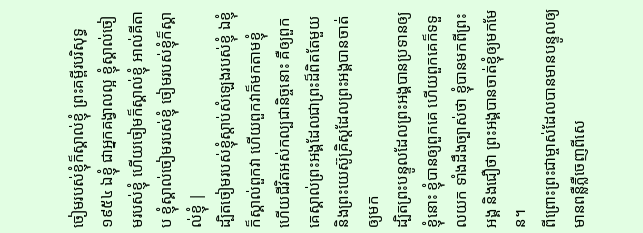ចៀមរបស់ខ្ញុំក៏ស្គាល់ខ្ញុំ ព្រះគម្ពីរបរិសុទ្ធ ១៩៥៤ ឯខ្ញុំ ជាអ្នកគង្វាលល្អ ខ្ញុំស្គាល់ចៀមរបស់ខ្ញុំ ហើយចៀមក៏ស្គាល់ខ្ញុំ អាល់គីតាប ខ្ញុំស្គាល់ចៀមរបស់ខ្ញុំ ចៀមរបស់ខ្ញុំក៏ស្គាល់ខ្ញុំ |
ដ្បិតចៀមរបស់ខ្ញុំស្តាប់សំឡេងរបស់ខ្ញុំ ឯខ្ញុំក៏ស្គាល់ពួកវា ហើយពួកវាក៏មកតាមខ្ញុំ
ហើយជីវិតអស់កល្បជានិច្ចនោះ គឺឲ្យពួកគេស្គាល់ព្រះអង្គដែលជាព្រះដ៏ពិតតែមួយ និងព្រះយេស៊ូគ្រិស្ដដែលព្រះអង្គបានចាត់ឲ្យមក
ដ្បិតព្រះបន្ទូលដែលព្រះអង្គបានប្រទានឲ្យខ្ញុំនោះ ខ្ញុំបានឲ្យពួកគេ ហើយពួកគេក៏ទទួលយក ទាំងដឹងច្បាស់ថា ខ្ញុំបានមកពីព្រះអង្គ និងជឿថា ព្រះអង្គបានចាត់ខ្ញុំឲ្យមកមែន។
ពីព្រោះព្រះជាម្ចាស់ដែលបានមានបន្ទូលឲ្យមានពន្លឺភ្លឺចេញពីសេ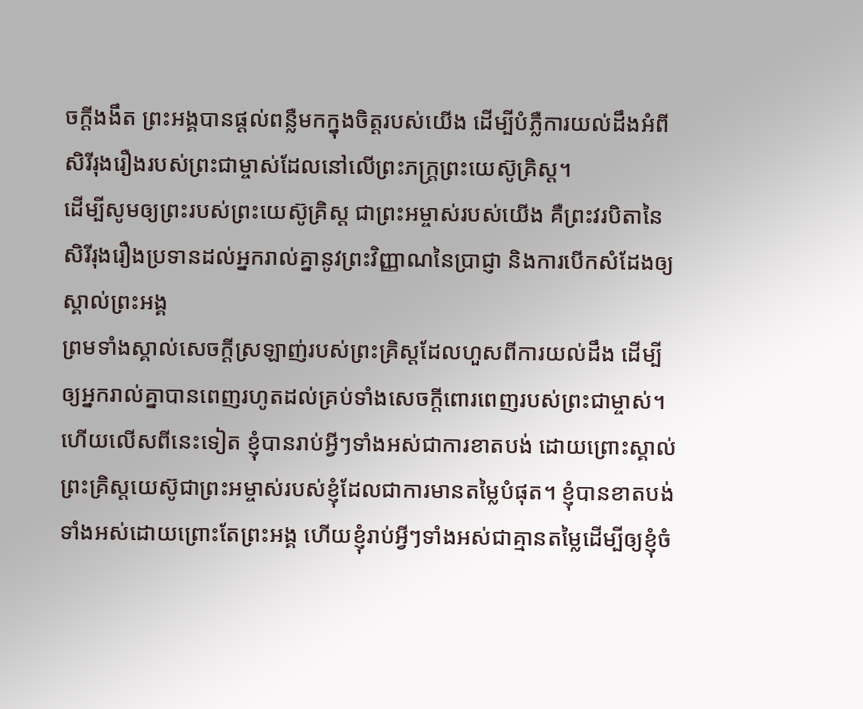ចក្ដីងងឹត ព្រះអង្គបានផ្ដល់ពន្លឺមកក្នុងចិត្ដរបស់យើង ដើម្បីបំភ្លឺការយល់ដឹងអំពីសិរីរុងរឿងរបស់ព្រះជាម្ចាស់ដែលនៅលើព្រះភក្រ្ដព្រះយេស៊ូគ្រិស្ដ។
ដើម្បីសូមឲ្យព្រះរបស់ព្រះយេស៊ូគ្រិស្ដ ជាព្រះអម្ចាស់របស់យើង គឺព្រះវរបិតានៃសិរីរុងរឿងប្រទានដល់អ្នករាល់គ្នានូវព្រះវិញ្ញាណនៃប្រាជ្ញា និងការបើកសំដែងឲ្យស្គាល់ព្រះអង្គ
ព្រមទាំងស្គាល់សេចក្ដីស្រឡាញ់របស់ព្រះគ្រិស្ដដែលហួសពីការយល់ដឹង ដើម្បីឲ្យអ្នករាល់គ្នាបានពេញរហូតដល់គ្រប់ទាំងសេចក្ដីពោរពេញរបស់ព្រះជាម្ចាស់។
ហើយលើសពីនេះទៀត ខ្ញុំបានរាប់អ្វីៗទាំងអស់ជាការខាតបង់ ដោយព្រោះស្គាល់ព្រះគ្រិស្ដយេស៊ូជាព្រះអម្ចាស់របស់ខ្ញុំដែលជាការមានតម្លៃបំផុត។ ខ្ញុំបានខាតបង់ទាំងអស់ដោយព្រោះតែព្រះអង្គ ហើយខ្ញុំរាប់អ្វីៗទាំងអស់ជាគ្មានតម្លៃដើម្បីឲ្យខ្ញុំចំ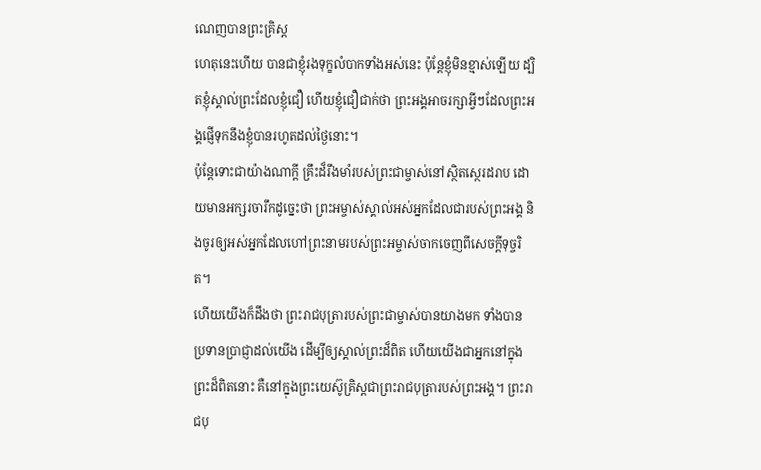ណេញបានព្រះគ្រិស្ដ
ហេតុនេះហើយ បានជាខ្ញុំរងទុក្ខលំបាកទាំងអស់នេះ ប៉ុន្ដែខ្ញុំមិនខ្មាស់ឡើយ ដ្បិតខ្ញុំស្គាល់ព្រះដែលខ្ញុំជឿ ហើយខ្ញុំជឿជាក់ថា ព្រះអង្គអាចរក្សាអ្វីៗដែលព្រះអង្គផ្ញើទុកនឹងខ្ញុំបានរហូតដល់ថ្ងៃនោះ។
ប៉ុន្ដែទោះជាយ៉ាងណាក្ដី គ្រឹះដ៏រឹងមាំរបស់ព្រះជាម្ចាស់នៅស្ថិតស្ថេរដរាប ដោយមានអក្សរចារឹកដូច្នេះថា ព្រះអម្ចាស់ស្គាល់អស់អ្នកដែលជារបស់ព្រះអង្គ និងចូរឲ្យអស់អ្នកដែលហៅព្រះនាមរបស់ព្រះអម្ចាស់ចាកចេញពីសេចក្ដីទុច្ចរិត។
ហើយយើងក៏ដឹងថា ព្រះរាជបុត្រារបស់ព្រះជាម្ចាស់បានយាងមក ទាំងបានប្រទានប្រាជ្ញាដល់យើង ដើម្បីឲ្យស្គាល់ព្រះដ៏ពិត ហើយយើងជាអ្នកនៅក្នុងព្រះដ៏ពិតនោះ គឺនៅក្នុងព្រះយេស៊ូគ្រិស្ដជាព្រះរាជបុត្រារបស់ព្រះអង្គ។ ព្រះរាជបុ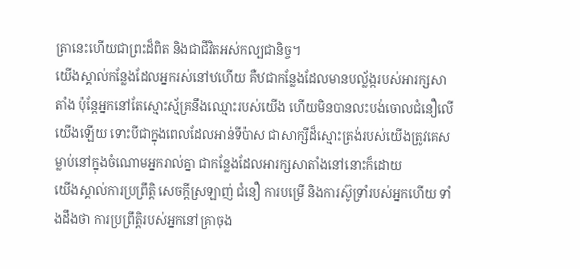ត្រានេះហើយជាព្រះដ៏ពិត និងជាជីវិតអស់កល្បជានិច្ច។
យើងស្គាល់កន្លែងដែលអ្នករស់នៅឋហើយ គឺឋជាកន្លែងដែលមានបល្ល័ង្ករបស់អារក្សសាតាំង ប៉ុន្ដែអ្នកនៅតែស្មោះស្ម័គ្រនឹងឈ្មោះរបស់យើង ហើយមិនបានលះបង់ចោលជំនឿលើយើងឡើយ ទោះបីជាក្នុងពេលដែលអាន់ទីប៉ាស ជាសាក្សីដ៏ស្មោះត្រង់របស់យើងត្រូវគេសម្លាប់នៅក្នុងចំណោមអ្នករាល់គ្នា ជាកន្លែងដែលអារក្សសាតាំងនៅនោះក៏ដោយ
យើងស្គាល់ការប្រព្រឹត្ដិ សេចក្ដីស្រឡាញ់ ជំនឿ ការបម្រើ និងការស៊ូទ្រាំរបស់អ្នកហើយ ទាំងដឹងថា ការប្រព្រឹត្ដិរបស់អ្នកនៅគ្រាចុង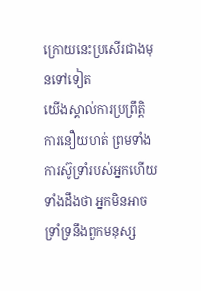ក្រោយនេះប្រសើរជាងមុនទៅទៀត
យើងស្គាល់ការប្រព្រឹត្ដិ ការនឿយហត់ ព្រមទាំងការស៊ូទ្រាំរបស់អ្នកហើយ ទាំងដឹងថា អ្នកមិនអាចទ្រាំទ្រនឹងពួកមនុស្ស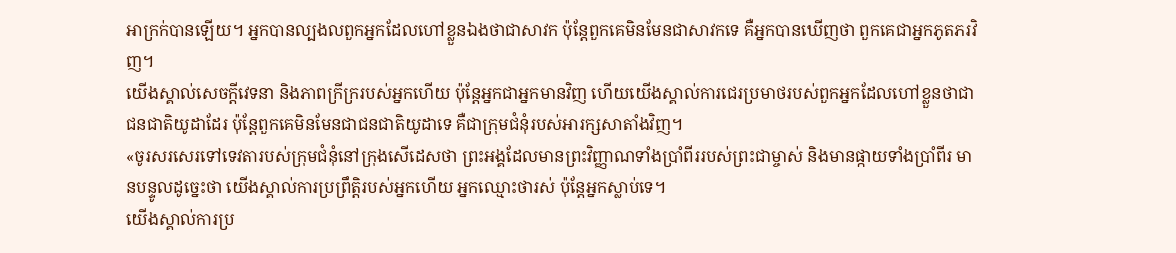អាក្រក់បានឡើយ។ អ្នកបានល្បងលពួកអ្នកដែលហៅខ្លួនឯងថាជាសាវក ប៉ុន្ដែពួកគេមិនមែនជាសាវកទេ គឺអ្នកបានឃើញថា ពួកគេជាអ្នកភូតភរវិញ។
យើងស្គាល់សេចក្ដីវេទនា និងភាពក្រីក្ររបស់អ្នកហើយ ប៉ុន្ដែអ្នកជាអ្នកមានវិញ ហើយយើងស្គាល់ការជេរប្រមាថរបស់ពួកអ្នកដែលហៅខ្លួនថាជាជនជាតិយូដាដែរ ប៉ុន្ដែពួកគេមិនមែនជាជនជាតិយូដាទេ គឺជាក្រុមជំនុំរបស់អារក្សសាតាំងវិញ។
«ចូរសរសេរទៅទេវតារបស់ក្រុមជំនុំនៅក្រុងសើដេសថា ព្រះអង្គដែលមានព្រះវិញ្ញាណទាំងប្រាំពីររបស់ព្រះជាម្ចាស់ និងមានផ្កាយទាំងប្រាំពីរ មានបន្ទូលដូច្នេះថា យើងស្គាល់ការប្រព្រឹត្ដិរបស់អ្នកហើយ អ្នកឈ្មោះថារស់ ប៉ុន្ដែអ្នកស្លាប់ទេ។
យើងស្គាល់ការប្រ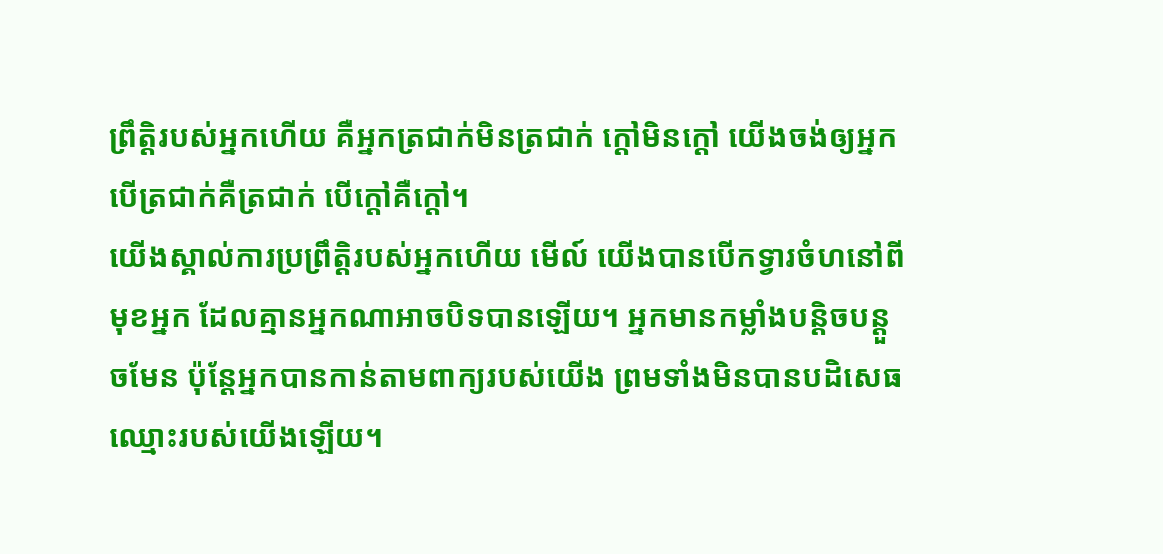ព្រឹត្ដិរបស់អ្នកហើយ គឺអ្នកត្រជាក់មិនត្រជាក់ ក្ដៅមិនក្ដៅ យើងចង់ឲ្យអ្នក បើត្រជាក់គឺត្រជាក់ បើក្ដៅគឺក្ដៅ។
យើងស្គាល់ការប្រព្រឹត្ដិរបស់អ្នកហើយ មើល៍ យើងបានបើកទ្វារចំហនៅពីមុខអ្នក ដែលគ្មានអ្នកណាអាចបិទបានឡើយ។ អ្នកមានកម្លាំងបន្ដិចបន្ដួចមែន ប៉ុន្ដែអ្នកបានកាន់តាមពាក្យរបស់យើង ព្រមទាំងមិនបានបដិសេធឈ្មោះរបស់យើងឡើយ។